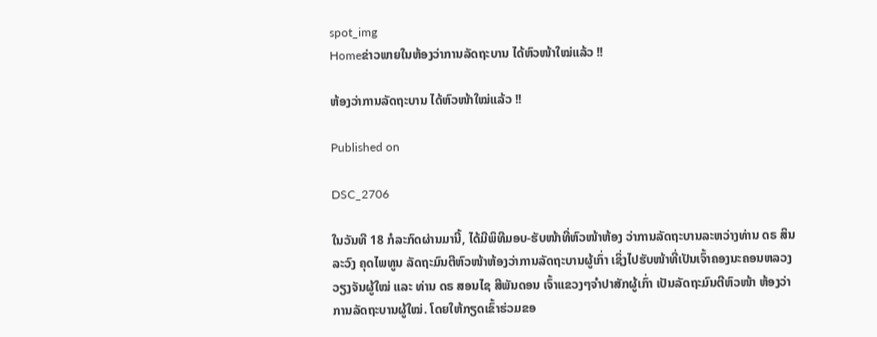spot_img
Homeຂ່າວພາຍໃນຫ້ອງວ່າການລັດຖະບານ ໄດ້ຫົວໜ້າໃໝ່ແລ້ວ !!

ຫ້ອງວ່າການລັດຖະບານ ໄດ້ຫົວໜ້າໃໝ່ແລ້ວ !!

Published on

DSC_2706

ໃນວັນທີ 18 ກໍລະກົດຜ່ານມານີ້, ໄດ້ມີພິທີມອບ-ຮັບໜ້າທີ່ຫົວໜ້າຫ້ອງ ວ່າການລັດຖະບານລະຫວ່າງທ່ານ ດຣ ສິນລະວົງ ຄຸດໄພທູນ ລັດຖະມົນຕີຫົວໜ້າຫ້ອງວ່າການລັດຖະບານຜູ້ເກົ່າ ເຊິ່ງໄປຮັບໜ້າທີ່ເປັນເຈົ້າຄອງນະຄອນຫລວງວຽງຈັນຜູ້ໃໝ່ ແລະ ທ່ານ ດຣ ສອນໄຊ ສີພັນດອນ ເຈົ້າແຂວງໆຈຳປາສັກຜູ້ເກົ່າ ເປັນລັດຖະມົນຕີຫົວໜ້າ ຫ້ອງວ່າການລັດຖະບານຜູ້ໃໝ່. ໂດຍໃຫ້ກຽດເຂົ້າຮ່ວມຂອ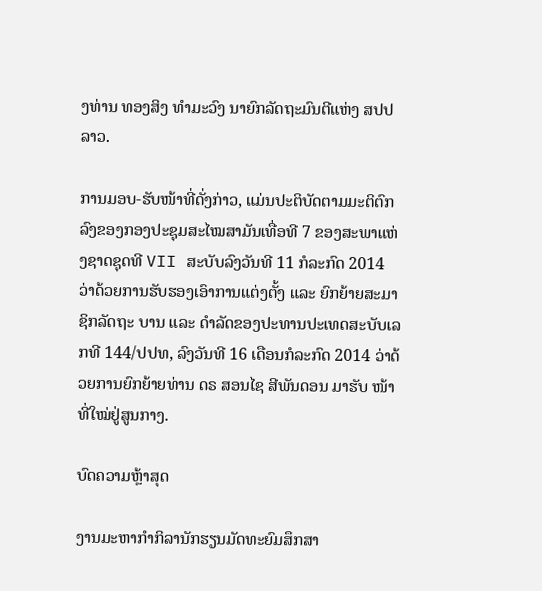ງທ່ານ ທອງສິງ ທຳມະວົງ ນາຍົກລັດຖະມົນຕີແຫ່ງ ສປປ ລາວ.

ການມອບ-ຮັບໜ້າທີ່ດັ່ງກ່າວ, ແມ່ນປະຕິບັດຕາມມະຕິຕົກລົງຂອງກອງປະຊຸມສະໄໝສາມັນເທື່ອທີ 7 ຂອງສະພາແຫ່ງຊາດຊຸດທີ VII ສະບັບລົງວັນທີ 11 ກໍລະກົດ 2014 ວ່າດ້ວຍການຮັບຮອງເອົາການແຕ່ງຕັ້ງ ແລະ ຍົກຍ້າຍສະມາຊິກລັດຖະ ບານ ແລະ ດຳລັດຂອງປະທານປະເທດສະບັບເລກທີ 144/ປປທ, ລົງວັນທີ 16 ເດືອນກໍລະກົດ 2014 ວ່າດ້ວຍການຍົກຍ້າຍທ່ານ ດຣ ສອນໄຊ ສີພັນດອນ ມາຮັບ ໜ້າທີ່ໃໝ່ຢູ່ສູນກາງ.

ບົດຄວາມຫຼ້າສຸດ

ງານມະຫາກຳກິລານັກຮຽນມັດທະຍົມສຶກສາ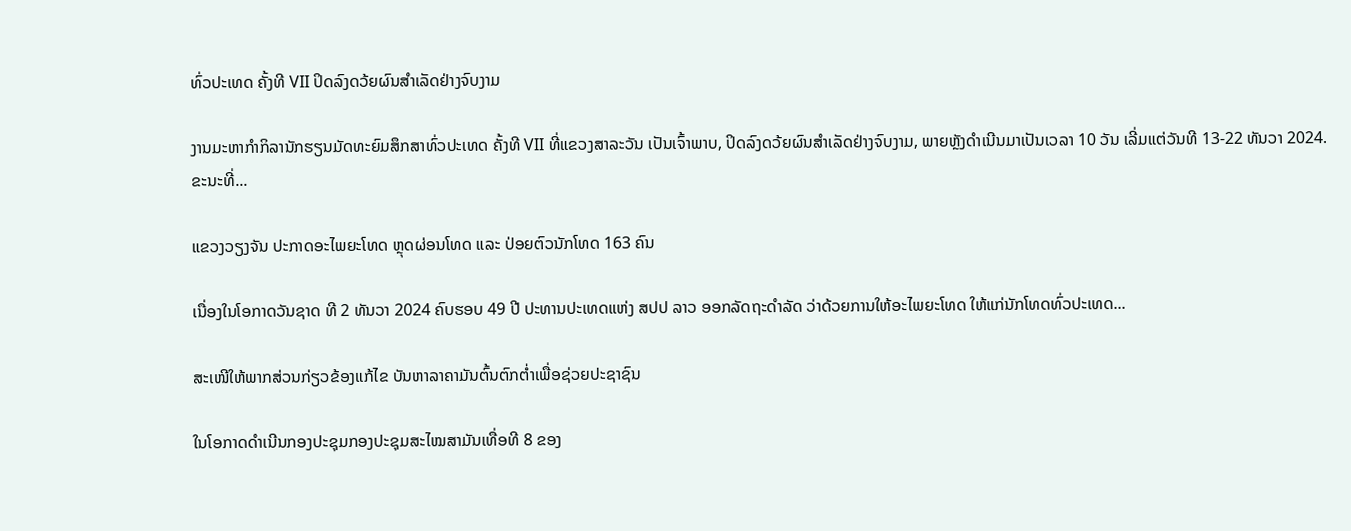ທົ່ວປະເທດ ຄັ້ງທີ VII ປິດລົງດວ້ຍຜົນສໍາເລັດຢ່າງຈົບງາມ

ງານມະຫາກຳກິລານັກຮຽນມັດທະຍົມສຶກສາທົ່ວປະເທດ ຄັ້ງທີ VII ທີ່ແຂວງສາລະວັນ ເປັນເຈົ້າພາບ, ປິດລົງດວ້ຍຜົນສໍາເລັດຢ່າງຈົບງາມ, ພາຍຫຼັງດໍາເນີນມາເປັນເວລາ 10 ວັນ ເລີ່ມແຕ່ວັນທີ 13-22 ທັນວາ 2024. ຂະນະທີ່...

ແຂວງວຽງຈັນ ປະກາດອະໄພຍະໂທດ ຫຼຸດຜ່ອນໂທດ ແລະ ປ່ອຍຕົວນັກໂທດ 163 ຄົນ

ເນື່ອງໃນໂອກາດວັນຊາດ ທີ 2 ທັນວາ 2024 ຄົບຮອບ 49 ປີ ປະທານປະເທດແຫ່ງ ສປປ ລາວ ອອກລັດຖະດໍາລັດ ວ່າດ້ວຍການໃຫ້ອະໄພຍະໂທດ ໃຫ້ແກ່ນັກໂທດທົ່ວປະເທດ...

ສະເໜີໃຫ້ພາກສ່ວນກ່ຽວຂ້ອງແກ້ໄຂ ບັນຫາລາຄາມັນຕົ້ນຕົກຕໍ່າເພື່ອຊ່ວຍປະຊາຊົນ

ໃນໂອກາດດຳເນີນກອງປະຊຸມກອງປະຊຸມສະໄໝສາມັນເທື່ອທີ 8 ຂອງ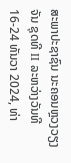ສະພາປະຊາຊົນ ນະຄອນຫຼວງວຽງຈັນ ຊຸດທີ II ລະຫວ່າງວັນທີ 16-24 ທັນວາ 2024, ທ່າ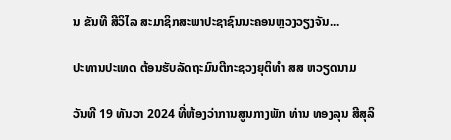ນ ຂັນທີ ສີວິໄລ ສະມາຊິກສະພາປະຊາຊົນນະຄອນຫຼວງວຽງຈັນ...

ປະທານປະເທດ ຕ້ອນຮັບລັດຖະມົນຕີກະຊວງຍຸຕິທຳ ສສ ຫວຽດນາມ

ວັນທີ 19 ທັນວາ 2024 ທີ່ຫ້ອງວ່າການສູນກາງພັກ ທ່ານ ທອງລຸນ ສີສຸລິ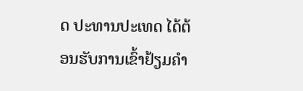ດ ປະທານປະເທດ ໄດ້ຕ້ອນຮັບການເຂົ້າຢ້ຽມຄຳ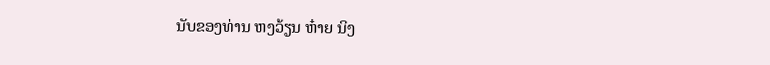ນັບຂອງທ່ານ ຫງວ້ຽນ ຫ໋າຍ ນິງ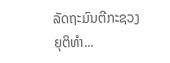ລັດຖະມົນຕີກະຊວງຍຸຕິທຳ...